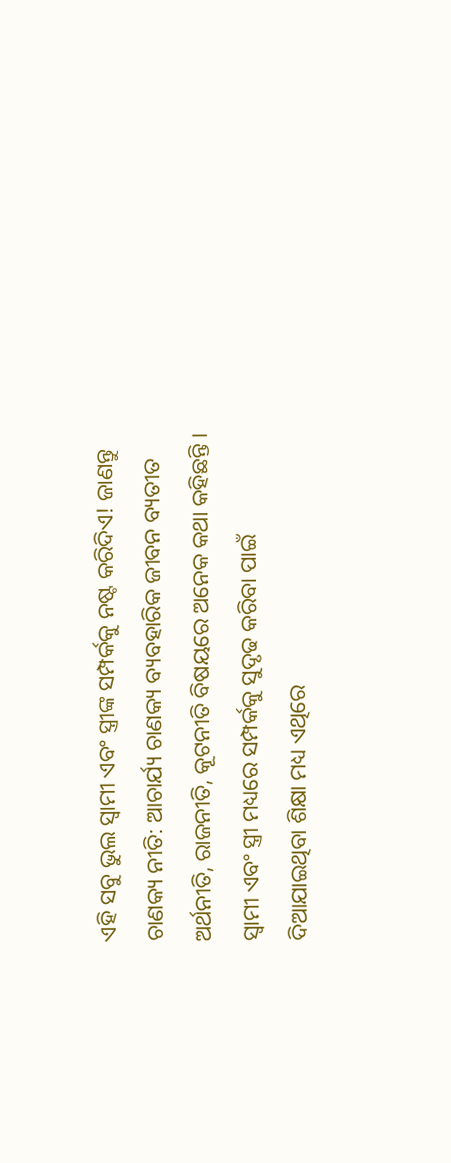ଏହି ସବୁ ଭୁଲ ସ୍ୱାମୀ ଏବଂ ସ୍ତ୍ରୀଙ୍କ ସମ୍ପର୍କକୁ ନଷ୍ଟ କରିଦିଏ! ଜାଣନ୍ତୁ
ଚାଣକ୍ୟ ନୀତି: ଆଚାର୍ଯ୍ୟ ଚାଣକ୍ୟ ବ୍ୟବହାରିକ ଜୀବନ ବ୍ୟତୀତ ଅର୍ଥନୀତି, ରାଜନୀତି, କୂଟନୀତି ବିଷୟରେ ଅନେକ କଥା କହିଛନ୍ତି । ସ୍ୱାମୀ ଏବଂ ସ୍ତ୍ରୀ ମଧ୍ୟରେ ସମ୍ପର୍କକୁ ସୁଦୃଢ କରିବା ପାଇଁ ଦିଆଯାଇଥିବା ଶିକ୍ଷା ମଧ୍ୟ ଏଥିରେ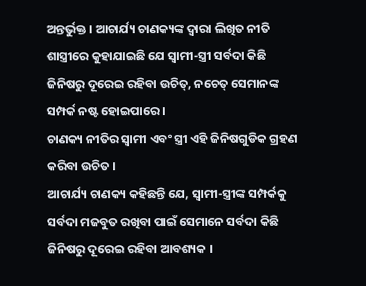ଅନ୍ତର୍ଭୁକ୍ତ । ଆଚାର୍ଯ୍ୟ ଚାଣକ୍ୟଙ୍କ ଦ୍ୱାରା ଲିଖିତ ନୀତି ଶାସ୍ତ୍ରୀରେ କୁହାଯାଇଛି ଯେ ସ୍ୱାମୀ-ସ୍ତ୍ରୀ ସର୍ବଦା କିଛି ଜିନିଷରୁ ଦୂରେଇ ରହିବା ଉଚିତ୍, ନଚେତ୍ ସେମାନଙ୍କ ସମ୍ପର୍କ ନଷ୍ଟ ହୋଇପାରେ ।
ଚାଣକ୍ୟ ନୀତିର ସ୍ୱାମୀ ଏବଂ ସ୍ତ୍ରୀ ଏହି ଜିନିଷଗୁଡିକ ଗ୍ରହଣ କରିବା ଉଚିତ ।
ଆଚାର୍ଯ୍ୟ ଚାଣକ୍ୟ କହିଛନ୍ତି ଯେ, ସ୍ୱାମୀ-ସ୍ତ୍ରୀଙ୍କ ସମ୍ପର୍କକୁ ସର୍ବଦା ମଜବୁତ ରଖିବା ପାଇଁ ସେମାନେ ସର୍ବଦା କିଛି ଜିନିଷରୁ ଦୂରେଇ ରହିବା ଆବଶ୍ୟକ ।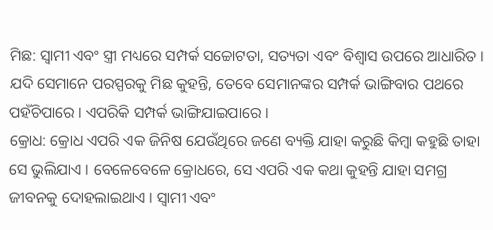ମିଛ: ସ୍ୱାମୀ ଏବଂ ସ୍ତ୍ରୀ ମଧ୍ୟରେ ସମ୍ପର୍କ ସଚ୍ଚୋଟତା, ସତ୍ୟତା ଏବଂ ବିଶ୍ୱାସ ଉପରେ ଆଧାରିତ । ଯଦି ସେମାନେ ପରସ୍ପରକୁ ମିଛ କୁହନ୍ତି, ତେବେ ସେମାନଙ୍କର ସମ୍ପର୍କ ଭାଙ୍ଗିବାର ପଥରେ ପହଁଚିପାରେ । ଏପରିକି ସମ୍ପର୍କ ଭାଙ୍ଗିଯାଇପାରେ ।
କ୍ରୋଧ: କ୍ରୋଧ ଏପରି ଏକ ଜିନିଷ ଯେଉଁଥିରେ ଜଣେ ବ୍ୟକ୍ତି ଯାହା କରୁଛି କିମ୍ବା କହୁଛି ତାହା ସେ ଭୁଲିଯାଏ । ବେଳେବେଳେ କ୍ରୋଧରେ, ସେ ଏପରି ଏକ କଥା କୁହନ୍ତି ଯାହା ସମଗ୍ର ଜୀବନକୁ ଦୋହଲାଇଥାଏ । ସ୍ୱାମୀ ଏବଂ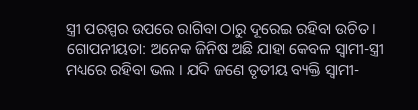ସ୍ତ୍ରୀ ପରସ୍ପର ଉପରେ ରାଗିବା ଠାରୁ ଦୂରେଇ ରହିବା ଉଚିତ ।
ଗୋପନୀୟତା: ଅନେକ ଜିନିଷ ଅଛି ଯାହା କେବଳ ସ୍ୱାମୀ-ସ୍ତ୍ରୀ ମଧ୍ୟରେ ରହିବା ଭଲ । ଯଦି ଜଣେ ତୃତୀୟ ବ୍ୟକ୍ତି ସ୍ୱାମୀ-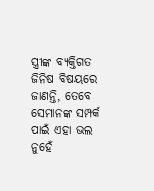ସ୍ତ୍ରୀଙ୍କ ବ୍ୟକ୍ତିଗତ ଜିନିଷ ବିଷୟରେ ଜାଣନ୍ତି, ତେବେ ସେମାନଙ୍କ ସମ୍ପର୍କ ପାଇଁ ଏହା ଭଲ ନୁହେଁ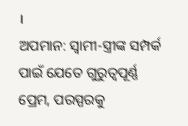।
ଅପମାନ: ସ୍ୱାମୀ-ସ୍ତ୍ରୀଙ୍କ ସମ୍ପର୍କ ପାଇଁ ଯେତେ ଗୁରୁତ୍ୱପୂର୍ଣ୍ଣ ପ୍ରେମ, ପରସ୍ପରକୁ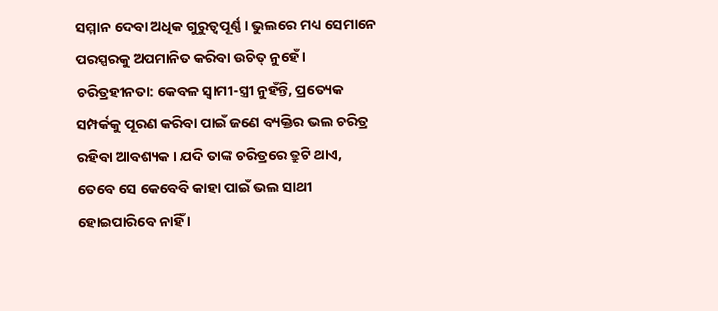ସମ୍ମାନ ଦେବା ଅଧିକ ଗୁରୁତ୍ୱପୂର୍ଣ୍ଣ । ଭୁଲରେ ମଧ୍ୟ ସେମାନେ ପରସ୍ପରକୁ ଅପମାନିତ କରିବା ଉଚିତ୍ ନୁହେଁ ।
ଚରିତ୍ରହୀନତା: କେବଳ ସ୍ୱାମୀ-ସ୍ତ୍ରୀ ନୁହଁନ୍ତି, ପ୍ରତ୍ୟେକ ସମ୍ପର୍କକୁ ପୂରଣ କରିବା ପାଇଁ ଜଣେ ବ୍ୟକ୍ତିର ଭଲ ଚରିତ୍ର ରହିବା ଆବଶ୍ୟକ । ଯଦି ତାଙ୍କ ଚରିତ୍ରରେ ତ୍ରୁଟି ଥାଏ, ତେବେ ସେ କେବେବି କାହା ପାଇଁ ଭଲ ସାଥୀ ହୋଇପାରିବେ ନାହିଁ ।